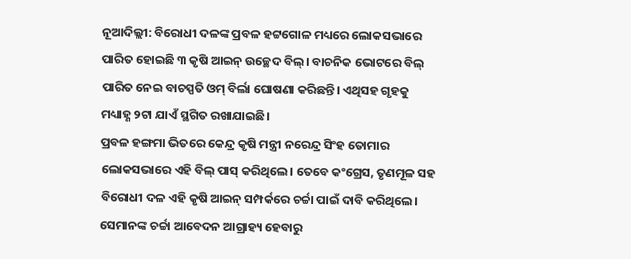ନୂଆଦିଲ୍ଲୀ: ବିରୋଧୀ ଦଳଙ୍କ ପ୍ରବଳ ହଟ୍ଟଗୋଳ ମଧ୍ୟରେ ଲୋକସଭାରେ ପାରିତ ହୋଇଛି ୩ କୃଷି ଆଇନ୍ ଉଚ୍ଛେଦ ବିଲ୍। ବାଚନିକ ଭୋଟରେ ବିଲ୍ ପାରିତ ନେଇ ବାଚସ୍ପତି ଓମ୍ ବିର୍ଲା ଘୋଷଣା କରିଛନ୍ତି। ଏଥିସହ ଗୃହକୁ ମଧ୍ୟାହ୍ଣ ୨ଟା ଯାଏଁ ସ୍ଥଗିତ ରଖାଯାଇଛି।
ପ୍ରବଳ ହଙ୍ଗମା ଭିତରେ କେନ୍ଦ୍ର କୃଷି ମନ୍ତ୍ରୀ ନରେନ୍ଦ୍ର ସିଂହ ତୋମାର ଲୋକସଭାରେ ଏହି ବିଲ୍ ପାସ୍ କରିଥିଲେ। ତେବେ କଂଗ୍ରେସ, ତୃଣମୂଳ ସହ ବିରୋଧୀ ଦଳ ଏହି କୃଷି ଆଇନ୍ ସମ୍ପର୍କରେ ଚର୍ଚ୍ଚା ପାଇଁ ଦାବି କରିଥିଲେ। ସେମାନଙ୍କ ଚର୍ଚ୍ଚା ଆବେଦନ ଆଗ୍ରାହ୍ୟ ହେବାରୁ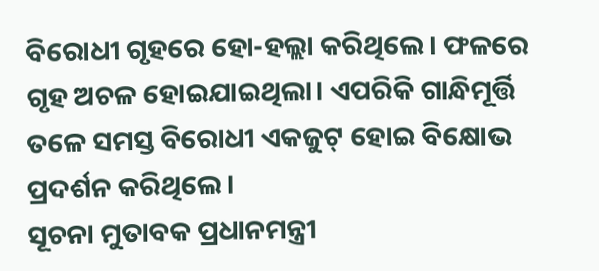ବିରୋଧୀ ଗୃହରେ ହୋ-ହଲ୍ଲା କରିଥିଲେ। ଫଳରେ ଗୃହ ଅଚଳ ହୋଇଯାଇଥିଲା। ଏପରିକି ଗାନ୍ଧିମୂର୍ତ୍ତି ତଳେ ସମସ୍ତ ବିରୋଧୀ ଏକଜୁଟ୍ ହୋଇ ବିକ୍ଷୋଭ ପ୍ରଦର୍ଶନ କରିଥିଲେ।
ସୂଚନା ମୁତାବକ ପ୍ରଧାନମନ୍ତ୍ରୀ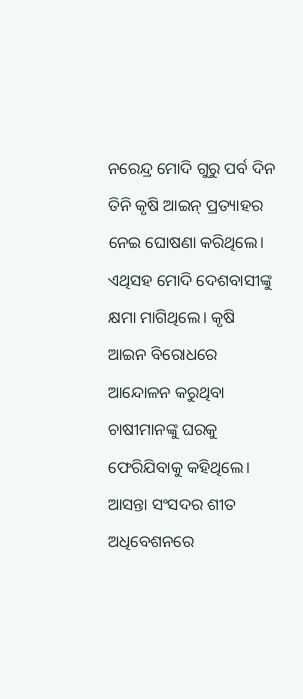ନରେନ୍ଦ୍ର ମୋଦି ଗୁରୁ ପର୍ବ ଦିନ ତିନି କୃଷି ଆଇନ୍ ପ୍ରତ୍ୟାହର ନେଇ ଘୋଷଣା କରିଥିଲେ। ଏଥିସହ ମୋଦି ଦେଶବାସୀଙ୍କୁ କ୍ଷମା ମାଗିଥିଲେ। କୃଷି ଆଇନ ବିରୋଧରେ ଆନ୍ଦୋଳନ କରୁଥିବା ଚାଷୀମାନଙ୍କୁ ଘରକୁ ଫେରିଯିବାକୁ କହିଥିଲେ। ଆସନ୍ତା ସଂସଦର ଶୀତ ଅଧିବେଶନରେ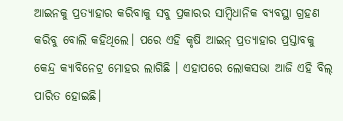ଆଇନକୁ ପ୍ରତ୍ୟାହାର କରିବାକୁ ସବୁ ପ୍ରକାରର ସାମ୍ବିଧାନିକ ବ୍ୟବସ୍ଥା ଗ୍ରହଣ କରିବୁ ବୋଲି କହିଥିଲେ। ପରେ ଏହି କୃଷି ଆଇନ୍ ପ୍ରତ୍ୟାହାର ପ୍ରସ୍ତାବକୁ କେନ୍ଦ୍ର କ୍ୟାବିନେଟ୍ର ମୋହର ଲାଗିଛି । ଏହାପରେ ଲୋକସଭା ଆଜି ଏହି ବିଲ୍ ପାରିତ ହୋଇଛି।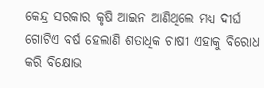କେନ୍ଦ୍ର ସରକାର କୃଷି ଆଇନ ଆଣିଥିଲେ ମଧ୍ୟ ଦୀର୍ଘ ଗୋଟିଏ ବର୍ଷ ହେଲାଣି ଶତାଧିକ ଚାଷୀ ଏହାକୁ ବିରୋଧ କରି ବିକ୍ଷୋଭ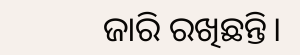ଜାରି ରଖିଛନ୍ତି।